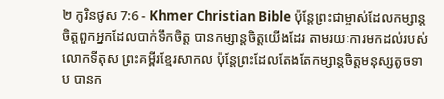២ កូរិនថូស 7:6 - Khmer Christian Bible ប៉ុន្ដែព្រះជាម្ចាស់ដែលកម្សាន្ដចិត្ដពួកអ្នកដែលបាក់ទឹកចិត្ដ បានកម្សាន្ដចិត្ដយើងដែរ តាមរយៈការមកដល់របស់លោកទីតុស ព្រះគម្ពីរខ្មែរសាកល ប៉ុន្តែព្រះដែលតែងតែកម្សាន្តចិត្តមនុស្សតូចទាប បានក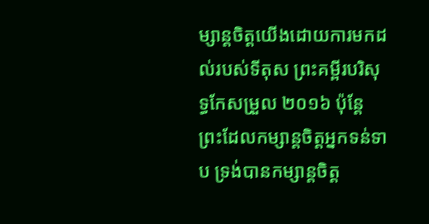ម្សាន្តចិត្តយើងដោយការមកដល់របស់ទីតុស ព្រះគម្ពីរបរិសុទ្ធកែសម្រួល ២០១៦ ប៉ុន្តែ ព្រះដែលកម្សាន្តចិត្តអ្នកទន់ទាប ទ្រង់បានកម្សាន្តចិត្ត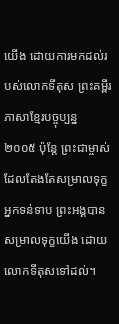យើង ដោយការមកដល់របស់លោកទីតុស ព្រះគម្ពីរភាសាខ្មែរបច្ចុប្បន្ន ២០០៥ ប៉ុន្តែ ព្រះជាម្ចាស់ដែលតែងតែសម្រាលទុក្ខអ្នកទន់ទាប ព្រះអង្គបានសម្រាលទុក្ខយើង ដោយលោកទីតុសទៅដល់។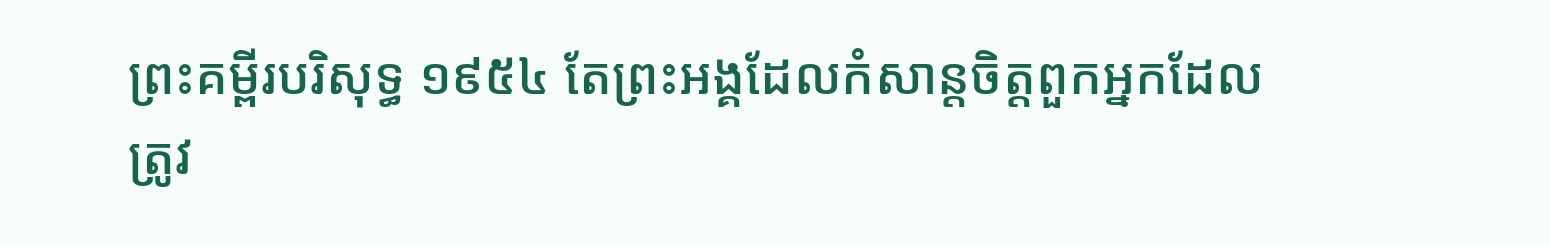ព្រះគម្ពីរបរិសុទ្ធ ១៩៥៤ តែព្រះអង្គដែលកំសាន្តចិត្តពួកអ្នកដែលត្រូវ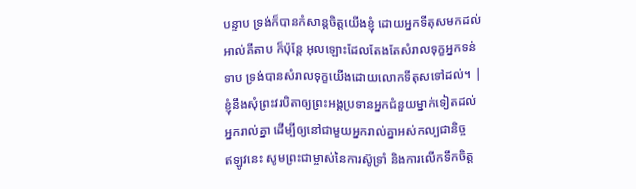បន្ទាប ទ្រង់ក៏បានកំសាន្តចិត្តយើងខ្ញុំ ដោយអ្នកទីតុសមកដល់ អាល់គីតាប ក៏ប៉ុន្ដែ អុលឡោះដែលតែងតែសំរាលទុក្ខអ្នកទន់ទាប ទ្រង់បានសំរាលទុក្ខយើងដោយលោកទីតុសទៅដល់។ |
ខ្ញុំនឹងសុំព្រះវរបិតាឲ្យព្រះអង្គប្រទានអ្នកជំនួយម្នាក់ទៀតដល់អ្នករាល់គ្នា ដើម្បីឲ្យនៅជាមួយអ្នករាល់គ្នាអស់កល្បជានិច្ច
ឥឡូវនេះ សូមព្រះជាម្ចាស់នៃការស៊ូទ្រាំ និងការលើកទឹកចិត្ដ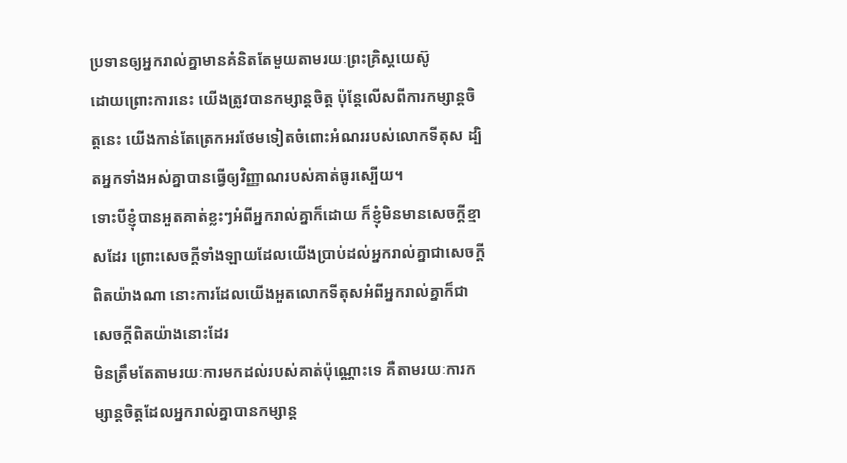ប្រទានឲ្យអ្នករាល់គ្នាមានគំនិតតែមួយតាមរយៈព្រះគ្រិស្ដយេស៊ូ
ដោយព្រោះការនេះ យើងត្រូវបានកម្សាន្ដចិត្ដ ប៉ុន្ដែលើសពីការកម្សាន្ដចិត្ដនេះ យើងកាន់តែត្រេកអរថែមទៀតចំពោះអំណររបស់លោកទីតុស ដ្បិតអ្នកទាំងអស់គ្នាបានធ្វើឲ្យវិញ្ញាណរបស់គាត់ធូរស្បើយ។
ទោះបីខ្ញុំបានអួតគាត់ខ្លះៗអំពីអ្នករាល់គ្នាក៏ដោយ ក៏ខ្ញុំមិនមានសេចក្ដីខ្មាសដែរ ព្រោះសេចក្ដីទាំងឡាយដែលយើងប្រាប់ដល់អ្នករាល់គ្នាជាសេចក្ដីពិតយ៉ាងណា នោះការដែលយើងអួតលោកទីតុសអំពីអ្នករាល់គ្នាក៏ជាសេចក្ដីពិតយ៉ាងនោះដែរ
មិនត្រឹមតែតាមរយៈការមកដល់របស់គាត់ប៉ុណ្ណោះទេ គឺតាមរយៈការកម្សាន្ដចិត្ដដែលអ្នករាល់គ្នាបានកម្សាន្ដ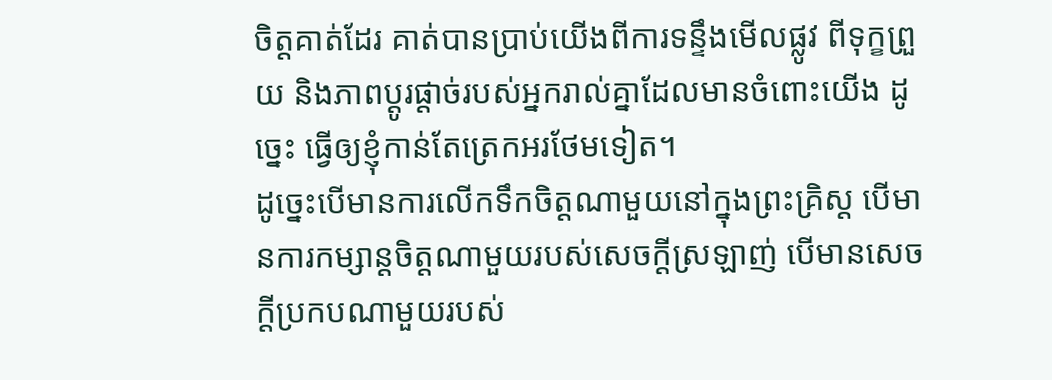ចិត្ដគាត់ដែរ គាត់បានប្រាប់យើងពីការទន្ទឹងមើលផ្លូវ ពីទុក្ខព្រួយ និងភាពប្ដូរផ្ដាច់របស់អ្នករាល់គ្នាដែលមានចំពោះយើង ដូច្នេះ ធ្វើឲ្យខ្ញុំកាន់តែត្រេកអរថែមទៀត។
ដូច្នេះបើមានការលើកទឹកចិត្ដណាមួយនៅក្នុងព្រះគ្រិស្ដ បើមានការកម្សាន្ដចិត្ដណាមួយរបស់សេចក្ដីស្រឡាញ់ បើមានសេចក្ដីប្រកបណាមួយរបស់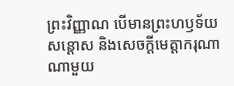ព្រះវិញ្ញាណ បើមានព្រះហឫទ័យសន្ដោស និងសេចក្ដីមេត្ដាករុណាណាមួយ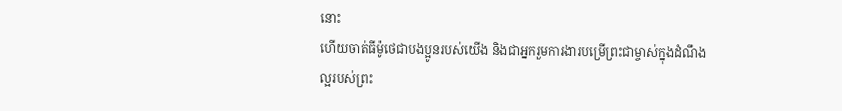នោះ
ហើយចាត់ធីម៉ូថេជាបងប្អូនរបស់យើង និងជាអ្នករួមការងារបម្រើព្រះជាម្ចាស់ក្នុងដំណឹងល្អរបស់ព្រះ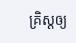គ្រិស្ដឲ្យ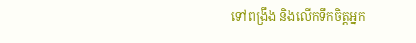ទៅពង្រឹង និងលើកទឹកចិត្តអ្នក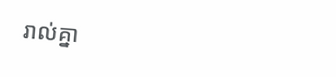រាល់គ្នា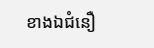ខាងឯជំនឿ